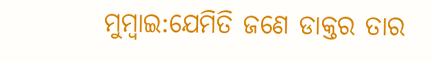ମୁମ୍ବାଇ:ଯେମିତି ଜଣେ ଡାକ୍ତର ତାର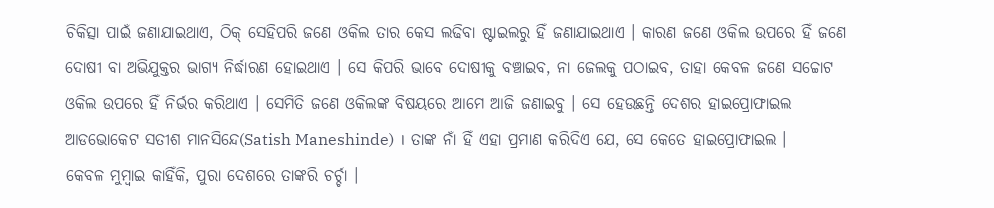ଚିକିତ୍ସା ପାଇଁ ଜଣାଯାଇଥାଏ, ଠିକ୍ ସେହିପରି ଜଣେ ଓକିଲ ତାର କେସ ଲଢିବା ଷ୍ଟାଇଲରୁ ହିଁ ଜଣାଯାଇଥାଏ । କାରଣ ଜଣେ ଓକିଲ ଉପରେ ହିଁ ଜଣେ ଦୋଷୀ ବା ଅଭିଯୁକ୍ତର ଭାଗ୍ୟ ନିର୍ଦ୍ଧାରଣ ହୋଇଥାଏ । ସେ କିପରି ଭାବେ ଦୋଷୀକୁ ବଞ୍ଚାଇବ, ନା ଜେଲକୁ ପଠାଇବ, ତାହା କେବଳ ଜଣେ ସଚ୍ଚୋଟ ଓକିଲ ଉପରେ ହିଁ ନିର୍ଭର କରିଥାଏ । ସେମିତି ଜଣେ ଓକିଲଙ୍କ ବିଷୟରେ ଆମେ ଆଜି ଜଣାଇବୁ । ସେ ହେଉଛନ୍ତି ଦେଶର ହାଇପ୍ରୋଫାଇଲ ଆଡଭୋକେଟ ସତୀଶ ମାନସିନ୍ଦେ(Satish Maneshinde) । ତାଙ୍କ ନାଁ ହିଁ ଏହା ପ୍ରମାଣ କରିଦିଏ ଯେ, ସେ କେତେ ହାଇପ୍ରୋଫାଇଲ ।
କେବଳ ମୁମ୍ବାଇ କାହିଁକି, ପୁରା ଦେଶରେ ତାଙ୍କରି ଚର୍ଚ୍ଚା ।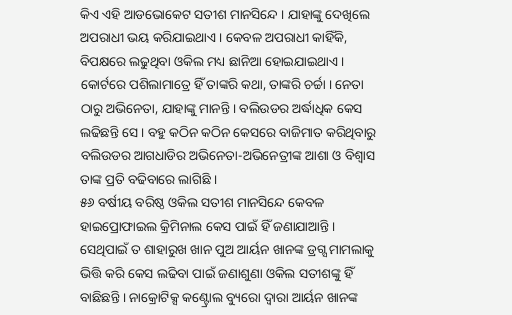କିଏ ଏହି ଆଡଭୋକେଟ ସତୀଶ ମାନସିନ୍ଦେ । ଯାହାଙ୍କୁ ଦେଖିଲେ ଅପରାଧୀ ଭୟ କରିଯାଇଥାଏ । କେବଳ ଅପରାଧୀ କାହିଁକି, ବିପକ୍ଷରେ ଲଢୁଥିବା ଓକିଲ ମଧ୍ୟ ଛାନିଆ ହୋଇଯାଇଥାଏ । କୋର୍ଟରେ ପଶିଲାମାତ୍ରେ ହିଁ ତାଙ୍କରି କଥା, ତାଙ୍କରି ଚର୍ଚ୍ଚା । ନେତା ଠାରୁ ଅଭିନେତା, ଯାହାଙ୍କୁ ମାନନ୍ତି । ବଲିଉଡର ଅର୍ଦ୍ଧାଧିକ କେସ ଲଢିଛନ୍ତି ସେ । ବହୁ କଠିନ କଠିନ କେସରେ ବାଜିମାତ କରିଥିବାରୁ ବଲିଉଡର ଆଗଧାଡିର ଅଭିନେତା-ଅଭିନେତ୍ରୀଙ୍କ ଆଶା ଓ ବିଶ୍ବାସ ତାଙ୍କ ପ୍ରତି ବଢିବାରେ ଲାଗିଛି ।
୫୬ ବର୍ଷୀୟ ବରିଷ୍ଠ ଓକିଲ ସତୀଶ ମାନସିନ୍ଦେ କେବଳ ହାଇପ୍ରୋଫାଇଲ କ୍ରିମିନାଲ କେସ ପାଇଁ ହିଁ ଜଣାଯାଆନ୍ତି । ସେଥିପାଇଁ ତ ଶାହାରୁଖ ଖାନ ପୁଅ ଆର୍ୟନ ଖାନଙ୍କ ଡ୍ରଗ୍ସ ମାମଲାକୁ ଭିତ୍ତି କରି କେସ ଲଢିବା ପାଇଁ ଜଣାଶୁଣା ଓକିଲ ସତୀଶଙ୍କୁ ହିଁ ବାଛିଛନ୍ତି । ନାକ୍ରୋଟିକ୍ସ କଣ୍ଟ୍ରୋଲ ବ୍ୟୁରୋ ଦ୍ବାରା ଆର୍ୟନ ଖାନଙ୍କ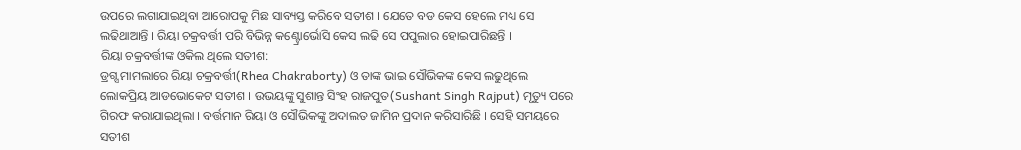ଉପରେ ଲଗାଯାଇଥିବା ଆରୋପକୁ ମିଛ ସାବ୍ୟସ୍ତ କରିବେ ସତୀଶ । ଯେତେ ବଡ କେସ ହେଲେ ମଧ୍ୟ ସେ ଲଢିଥାଆନ୍ତି । ରିୟା ଚକ୍ରବର୍ତ୍ତୀ ପରି ବିଭିନ୍ନ କଣ୍ଟ୍ରୋର୍ଭୋସି କେସ ଲଢି ସେ ପପୁଲାର ହୋଇପାରିଛନ୍ତି ।
ରିୟା ଚକ୍ରବର୍ତ୍ତୀଙ୍କ ଓକିଲ ଥିଲେ ସତୀଶ:
ଡ୍ରଗ୍ସ ମାମଲାରେ ରିୟା ଚକ୍ରବର୍ତ୍ତୀ(Rhea Chakraborty) ଓ ତାଙ୍କ ଭାଇ ସୌଭିକଙ୍କ କେସ ଲଢୁଥିଲେ ଲୋକପ୍ରିୟ ଆଡଭୋକେଟ ସତୀଶ । ଉଭୟଙ୍କୁ ସୁଶାନ୍ତ ସିଂହ ରାଜପୁତ(Sushant Singh Rajput) ମୃତ୍ୟୁ ପରେ ଗିରଫ କରାଯାଇଥିଲା । ବର୍ତ୍ତମାନ ରିୟା ଓ ସୌଭିକଙ୍କୁ ଅଦାଲତ ଜାମିନ ପ୍ରଦାନ କରିସାରିଛି । ସେହି ସମୟରେ ସତୀଶ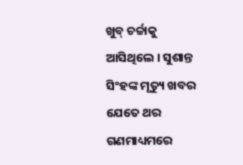ଖୁବ୍ ଚର୍ଚ୍ଚାକୁ ଆସିଥିଲେ । ସୁଶାନ୍ତ ସିଂହଙ୍କ ମୃତ୍ୟୁ ଖବର ଯେତେ ଥର ଗଣମାଧ୍ୟମରେ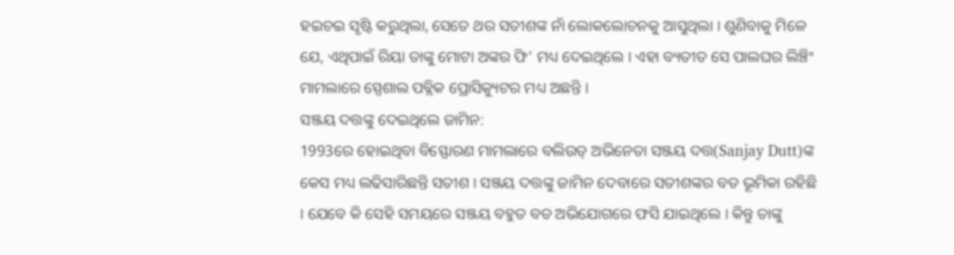ହଇଚଇ ସୃଷ୍ଟି କରୁଥିଲା, ସେତେ ଥର ସତୀଶଙ୍କ ନାଁ ଲୋକଲୋଚନକୁ ଆସୁଥିଲା । ଶୁଣିବାକୁ ମିଳେ ଯେ, ଏଥିପାଇଁ ରିୟା ତାଙ୍କୁ ମୋଟା ଅଙ୍କର ଫି' ମଧ୍ୟ ଦେଇଥିଲେ । ଏହା ବ୍ୟତୀତ ସେ ପାଲଘର ଲିଞ୍ଚିଂ ମାମଲାରେ ସ୍ପେଶାଲ ପବ୍ଲିକ ପ୍ରୋସିକ୍ୟୁଟର ମଧ୍ୟ ଅଛନ୍ତି ।
ସଞ୍ଜୟ ଦତ୍ତଙ୍କୁ ଦେଇଥିଲେ ଜାମିନ:
1993ରେ ହୋଇଥିବା ବିସ୍ଫୋରଣ ମାମଲାରେ ବଲିଉଡ୍ ଅଭିନେତା ସଞ୍ଜୟ ଦତ୍ତ(Sanjay Dutt)ଙ୍କ କେସ ମଧ୍ୟ ଲଢିସାରିଛନ୍ତି ସତୀଶ । ସଞ୍ଜୟ ଦତ୍ତଙ୍କୁ ଜାମିନ ଦେବାରେ ସତୀଶଙ୍କର ବଡ ଭୂମିକା ରହିଛି । ଯେବେ କି ସେହି ସମୟରେ ସଞ୍ଜୟ ବହୁତ ବଡ ଅଭିଯୋଗରେ ଫସି ଯାଇଥିଲେ । କିନ୍ତୁ ତାଙ୍କୁ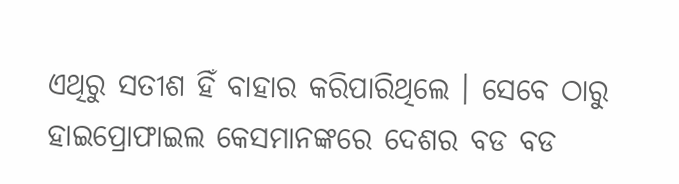ଏଥିରୁ ସତୀଶ ହିଁ ବାହାର କରିପାରିଥିଲେ । ସେବେ ଠାରୁ ହାଇପ୍ରୋଫାଇଲ କେସମାନଙ୍କରେ ଦେଶର ବଡ ବଡ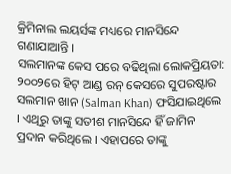କ୍ରିମିନାଲ ଲୟର୍ସଙ୍କ ମଧ୍ୟରେ ମାନସିନ୍ଦେ ଗଣାଯାଆନ୍ତି ।
ସଲମାନଙ୍କ କେସ ପରେ ବଢିଥିଲା ଲୋକପ୍ରିୟତା:
୨୦୦୨ରେ ହିଟ୍ ଆଣ୍ଡ ରନ୍ କେସରେ ସୁପରଷ୍ଟାର ସଲମାନ ଖାନ (Salman Khan) ଫସିଯାଇଥିଲେ । ଏଥିରୁ ତାଙ୍କୁ ସତୀଶ ମାନସିନ୍ଦେ ହିଁ ଜାମିନ ପ୍ରଦାନ କରିଥିଲେ । ଏହାପରେ ତାଙ୍କୁ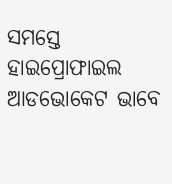ସମସ୍ତେ ହାଇପ୍ରୋଫାଇଲ ଆଡଭୋକେଟ ଭାବେ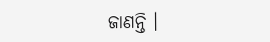ଜାଣନ୍ତି ।